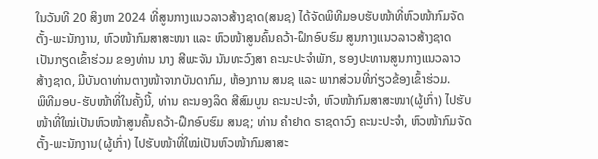ໃນວັນທີ 20 ສິງຫາ 2024 ທີ່ສູນກາງແນວລາວສ້າງຊາດ(ສນຊ) ໄດ້ຈັດພິທີມອບຮັບໜ້າທີ່ຫົວໜ້າກົມຈັດຕັ້ງ-ພະນັກງານ, ຫົວໜ້າກົມສາສະໜາ ແລະ ຫົວໜ້າສູນຄົ້ນຄວ້າ-ຝຶກອົບຮົມ ສູນກາງແນວລາວສ້າງຊາດ ເປັນກຽດເຂົ້າຮ່ວມ ຂອງທ່ານ ນາງ ສີພະຈັນ ນັນທະວົງສາ ຄະນະປະຈຳພັກ, ຮອງປະທານສູນກາງແນວລາວສ້າງຊາດ, ມີບັນດາທ່ານຕາງໜ້າຈາກບັນດາກົມ, ຫ້ອງການ ສນຊ ແລະ ພາກສ່ວນທີ່ກ່ຽວຂ້ອງເຂົ້າຮ່ວມ.
ພິທີມອບ-ຮັບໜ້າທີ່ໃນຄັ້ງນີ້, ທ່ານ ຄະນອງລິດ ສີສົມບູນ ຄະນະປະຈຳ, ຫົວໜ້າກົມສາສະໜາ(ຜູ້ເກົ່າ) ໄປຮັບໜ້າທີ່ໃໝ່ເປັນຫົວໜ້າສູນຄົ້ນຄວ້າ-ຝຶກອົບຮົມ ສນຊ; ທ່ານ ຄຳຢາດ ຣາຊດາວົງ ຄະນະປະຈຳ, ຫົວໜ້າກົມຈັດຕັ້ງ-ພະນັກງານ(ຜູ້ເກົ່າ) ໄປຮັບໜ້າທີ່ໃໝ່ເປັນຫົວໜ້າກົມສາສະ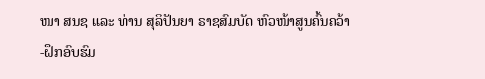ໜາ ສນຊ ແລະ ທ່ານ ສຸລິປັນຍາ ຣາຊສົມບັດ ຫົວໜ້າສູນຄົ້ນຄວ້າ-ຝຶກອົບຮົມ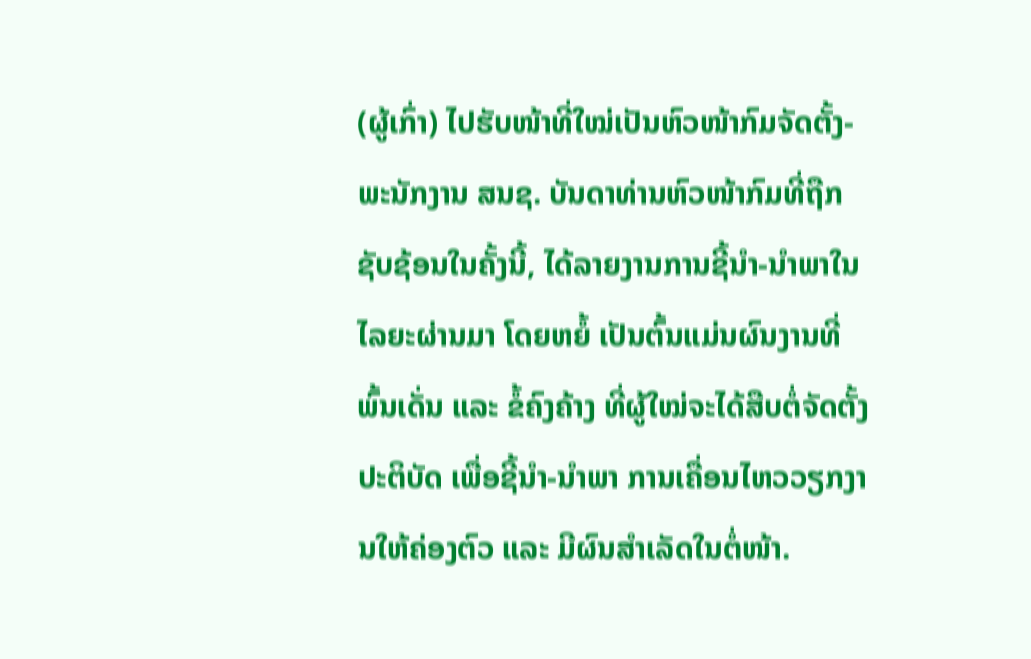(ຜູ້ເກົ່າ) ໄປຮັບໜ້າທີ່ໃໝ່ເປັນຫົວໜ້າກົມຈັດຕັ້ງ-ພະນັກງານ ສນຊ. ບັນດາທ່ານຫົວໜ້າກົມທີ່ຖືກຊັບຊ້ອນໃນຄັ້ງນີ້, ໄດ້ລາຍງານການຊີ້ນຳ-ນຳພາໃນໄລຍະຜ່ານມາ ໂດຍຫຍໍ້ ເປັນຕົ້ນແມ່ນຜົນງານທີ່ພົ້ນເດັ່ນ ແລະ ຂໍ້ຄົງຄ້າງ ທີ່ຜູ້ໃໝ່ຈະໄດ້ສືບຕໍ່ຈັດຕັ້ງປະຕິບັດ ເພື່ອຊີ້ນຳ-ນຳພາ ການເຄື່ອນໄຫວວຽກງານໃຫ້ຄ່ອງຕົວ ແລະ ມີຜົນສຳເລັດໃນຕໍ່ໜ້າ.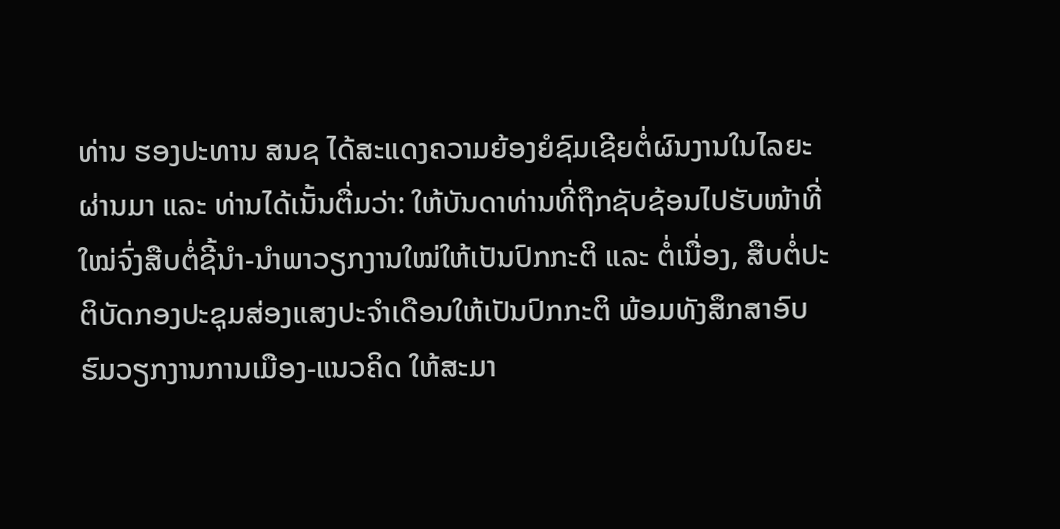ທ່ານ ຮອງປະທານ ສນຊ ໄດ້ສະແດງຄວາມຍ້ອງຍໍຊົມເຊີຍຕໍ່ຜົນງານໃນໄລຍະຜ່ານມາ ແລະ ທ່ານໄດ້ເນັ້ນຕື່ມວ່າ: ໃຫ້ບັນດາທ່ານທີ່ຖືກຊັບຊ້ອນໄປຮັບໜ້າທີ່ໃໝ່ຈົ່ງສືບຕໍ່ຊີ້ນຳ-ນຳພາວຽກງານໃໝ່ໃຫ້ເປັນປົກກະຕິ ແລະ ຕໍ່ເນື່ອງ, ສືບຕໍ່ປະຕິບັດກອງປະຊຸມສ່ອງແສງປະຈຳເດືອນໃຫ້ເປັນປົກກະຕິ ພ້ອມທັງສຶກສາອົບຮົມວຽກງານການເມືອງ-ແນວຄິດ ໃຫ້ສະມາ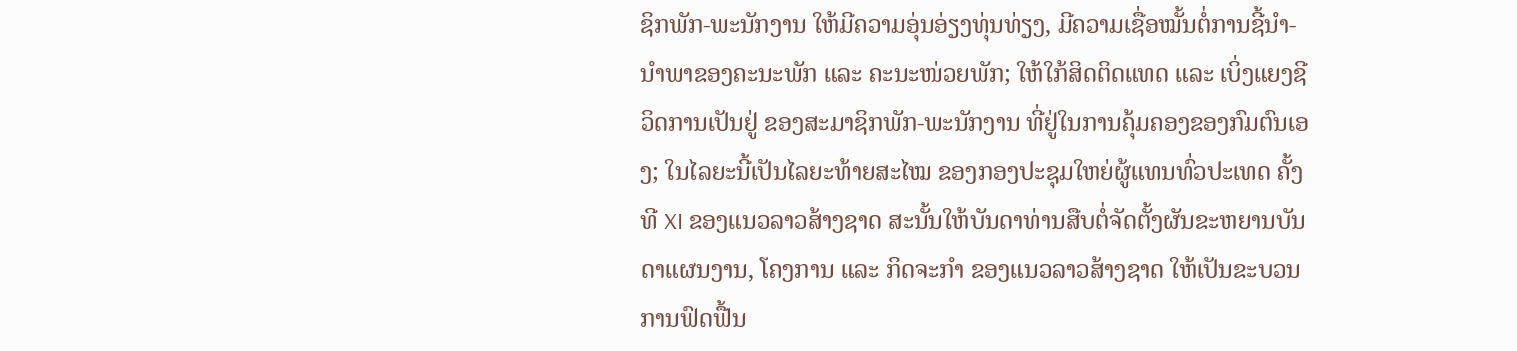ຊິກພັກ-ພະນັກງານ ໃຫ້ມີຄວາມອຸ່ນອ່ຽງທຸ່ນທ່ຽງ, ມີຄວາມເຊື່ອໝັ້ນຕໍ່ການຊີ້ນຳ-ນຳພາຂອງຄະນະພັກ ແລະ ຄະນະໜ່ວຍພັກ; ໃຫ້ໃກ້ສິດຕິດແທດ ແລະ ເບິ່ງແຍງຊີວິດການເປັນຢູ່ ຂອງສະມາຊິກພັກ-ພະນັກງານ ທີ່ຢູ່ໃນການຄຸ້ມຄອງຂອງກົມຕົນເອງ; ໃນໄລຍະນີ້ເປັນໄລຍະທ້າຍສະໄໝ ຂອງກອງປະຊຸມໃຫຍ່ຜູ້ແທນທົ່ວປະເທດ ຄັ້ງທີ XI ຂອງແນວລາວສ້າງຊາດ ສະນັ້ນໃຫ້ບັນດາທ່ານສືບຕໍ່ຈັດຕັ້ງຜັນຂະຫຍານບັນດາແຜນງານ, ໂຄງການ ແລະ ກິດຈະກຳ ຂອງແນວລາວສ້າງຊາດ ໃຫ້ເປັນຂະບວນການຟົດຟື້ນ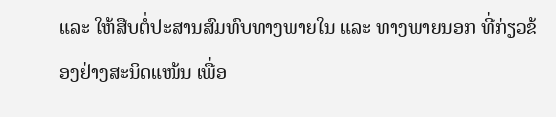ແລະ ໃຫ້ສືບຕໍ່ປະສານສົມທົບທາງພາຍໃນ ແລະ ທາງພາຍນອກ ທີ່ກ່ຽວຂ້ອງຢ່າງສະນິດແໜ້ນ ເພື່ອ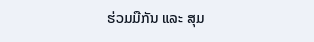ຮ່ວມມືກັນ ແລະ ສຸມ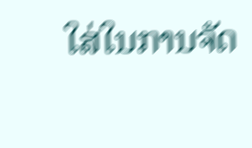ໃສ່ໃນການຈັດ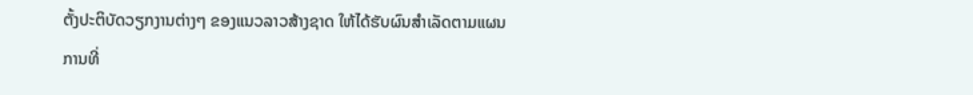ຕັ້ງປະຕິບັດວຽກງານຕ່າງໆ ຂອງແນວລາວສ້າງຊາດ ໃຫ້ໄດ້ຮັບຜົນສຳເລັດຕາມແຜນການທີ່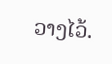ວາງໄວ້.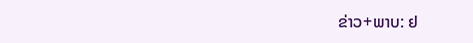ຂ່າວ+ພາບ: ຢ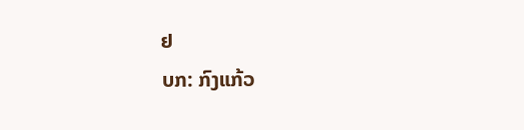ຢ
ບກ: ກົງແກ້ວ